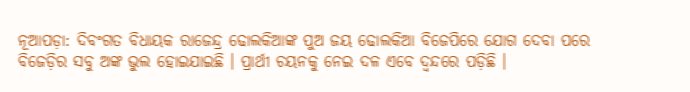ନୂଆପଡ଼ା: ଦିବଂଗତ ବିଧାୟକ ରାଜେନ୍ଦ୍ର ଢୋଲକିଆଙ୍କ ପୁଅ ଜୟ ଢୋଲକିଆ ବିଜେପିରେ ଯୋଗ ଦେବା ପରେ ବିଜେଡ଼ିର ସବୁ ଅଙ୍କ ଭୁଲ ହୋଇଯାଇଛି । ପ୍ରାର୍ଥୀ ଚୟନକୁ ନେଇ ଦଳ ଏବେ ଦ୍ୱନ୍ଦରେ ପଡ଼ିଛି ।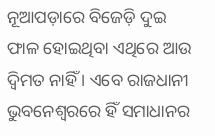ନୂଆପଡ଼ାରେ ବିଜେଡ଼ି ଦୁଇ ଫାଳ ହୋଇଥିବା ଏଥିରେ ଆଉ ଦ୍ୱିମତ ନାହିଁ । ଏବେ ରାଜଧାନୀ ଭୁବନେଶ୍ୱରରେ ହିଁ ସମାଧାନର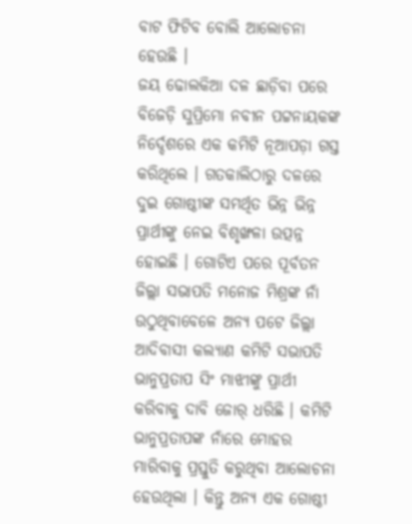ବାଟ ଫିଟିବ ବୋଲି ଆଲୋଚନା ହେଉଛି ।
ଜୟ ଢୋଲକିଆ ଦଳ ଛାଡ଼ିବା ପରେ ବିଜେଡ଼ି ସୁପ୍ରିମୋ ନବୀନ ପଟ୍ଟନାୟକଙ୍କ ନିର୍ଦ୍ଦେଶରେ ଏକ କମିଟି ନୂଆପଡ଼ା ଗସ୍ତ କରିଥିଲେ । ଗତକାଲିଠାରୁ ଦଳରେ ଦୁଇ ଗୋଷ୍ଠୀଙ୍କ ସମର୍ଥିତ ଭିନ୍ନ ଭିନ୍ନ ପ୍ରାର୍ଥୀଙ୍କୁ ନେଇ ବିଶୃଙ୍ଖଳା ଉତ୍ପନ୍ନ ହୋଇଛି । ଗୋଟିଏ ପରେ ପୂର୍ବତନ ଜିଲ୍ଲା ସଭାପତି ମନୋଜ ମିଶ୍ରଙ୍କ ନାଁ ଉଠୁଥିବାବେଳେ ଅନ୍ୟ ପଟେ ଜିଲ୍ଲା ଆଦିବାସୀ କଲ୍ୟାଣ କମିଟି ସଭାପତି ଭାନୁପ୍ରତାପ ସିଂ ମାଝୀଙ୍କୁ ପ୍ରାର୍ଥୀ କରିବାକୁ ଦାବି ଜୋର୍ ଧରିଛି । କମିଟି ଭାନୁପ୍ରତାପଙ୍କ ନାଁରେ ମୋହର ମାରିବାକୁ ପ୍ରସ୍ତୁତି କରୁଥିବା ଆଲୋଚନା ହେଉଥିଲା । କିନ୍ତୁ ଅନ୍ୟ ଏକ ଗୋଷ୍ଠୀ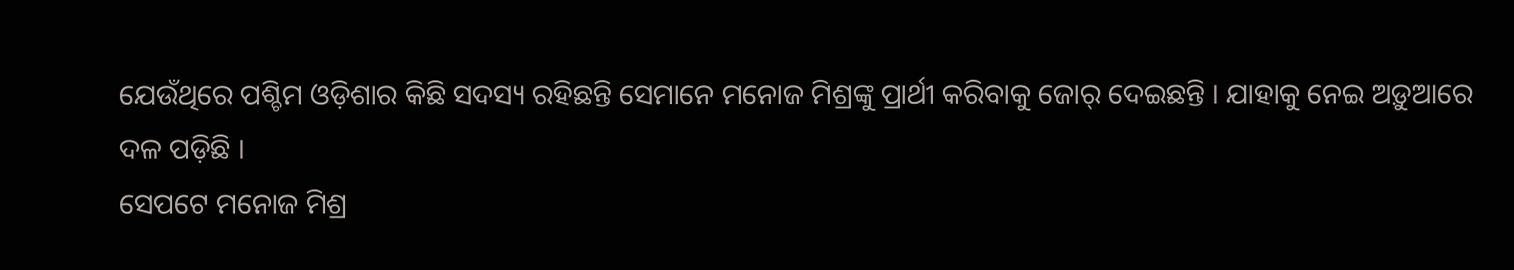ଯେଉଁଥିରେ ପଶ୍ଚିମ ଓଡ଼ିଶାର କିଛି ସଦସ୍ୟ ରହିଛନ୍ତି ସେମାନେ ମନୋଜ ମିଶ୍ରଙ୍କୁ ପ୍ରାର୍ଥୀ କରିବାକୁ ଜୋର୍ ଦେଇଛନ୍ତି । ଯାହାକୁ ନେଇ ଅଡ଼ୁଆରେ ଦଳ ପଡ଼ିଛି ।
ସେପଟେ ମନୋଜ ମିଶ୍ର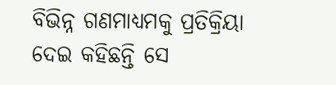ବିଭିନ୍ନ ଗଣମାଧ୍ୟମକୁ ପ୍ରତିକ୍ରିୟା ଦେଇ କହିଛନ୍ତି ସେ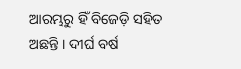ଆରମ୍ଭରୁ ହିଁ ବିଜେଡ଼ି ସହିତ ଅଛନ୍ତି । ଦୀର୍ଘ ବର୍ଷ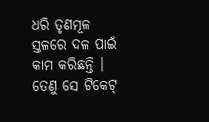ଧରି ତୃଣମୂଳ ସ୍ତଳରେ ଦଳ ପାଇଁ କାମ କରିଛନ୍ତି । ତେଣୁ ସେ ଟିକେଟ୍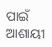ପାଇଁ ଆଶାୟୀ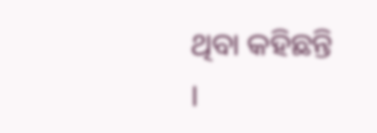ଥିବା କହିଛନ୍ତି ।